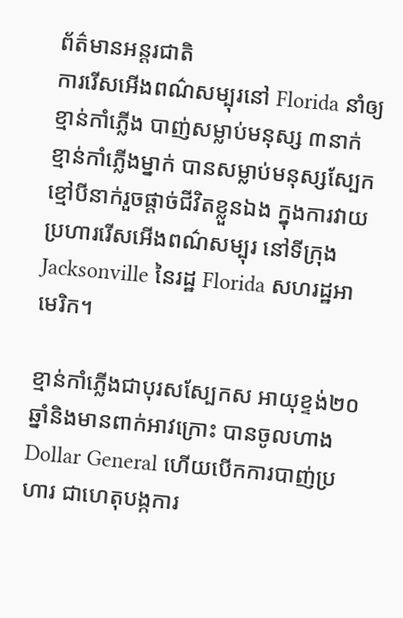ព័ត៌មានអន្ដរជាតិ
ការរើសអើងពណ៌សម្បុរនៅ Florida នាំឲ្យខ្មាន់កាំភ្លើង បាញ់សម្លាប់មនុស្ស ៣នាក់
ខ្មាន់កាំភ្លើងម្នាក់ បានសម្លាប់មនុស្សស្បែកខ្មៅបីនាក់រួចផ្តាច់ជីវិតខ្លួនឯង ក្នុងការវាយប្រហាររើសអើងពណ៌សម្បុរ នៅទីក្រុង Jacksonville នៃរដ្ឋ Florida សហរដ្ឋអាមេរិក។

ខ្មាន់កាំភ្លើងជាបុរសស្បែកស អាយុខ្ទង់២០ឆ្នាំនិងមានពាក់អាវក្រោះ បានចូលហាង Dollar General ហើយបើកការបាញ់ប្រហារ ជាហេតុបង្កការ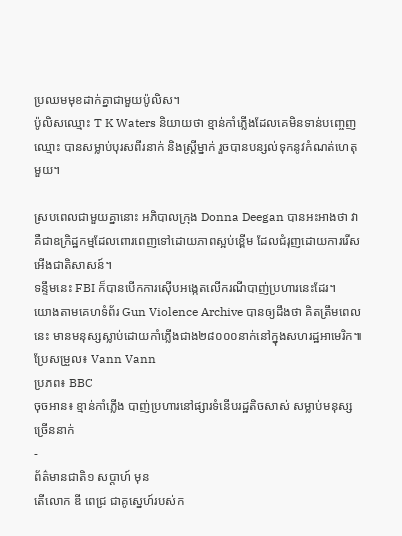ប្រឈមមុខដាក់គ្នាជាមួយប៉ូលិស។
ប៉ូលិសឈ្មោះ T K Waters និយាយថា ខ្មាន់កាំភ្លើងដែលគេមិនទាន់បញ្ចេញឈ្មោះ បានសម្លាប់បុរសពីរនាក់ និងស្ត្រីម្នាក់ រួចបានបន្សល់ទុកនូវកំណត់ហេតុមួយ។

ស្របពេលជាមួយគ្នានោះ អភិបាលក្រុង Donna Deegan បានអះអាងថា វាគឺជាឧក្រិដ្ឋកម្មដែលពោរពេញទៅដោយភាពស្អប់ខ្ពើម ដែលជំរុញដោយការរើសអើងជាតិសាសន៍។
ទន្ទឹមនេះ FBI ក៏បានបើកការស៊ើបអង្កេតលើករណីបាញ់ប្រហារនេះដែរ។
យោងតាមគេហទំព័រ Gun Violence Archive បានឲ្យដឹងថា គិតត្រឹមពេលនេះ មានមនុស្សស្លាប់ដោយកាំភ្លើងជាង២៨០០០នាក់នៅក្នុងសហរដ្ឋអាមេរិក៕
ប្រែសម្រួល៖ Vann Vann
ប្រភព៖ BBC
ចុចអាន៖ ខ្មាន់កាំភ្លើង បាញ់ប្រហារនៅផ្សារទំនើបរដ្ឋតិចសាស់ សម្លាប់មនុស្សច្រើននាក់
-
ព័ត៌មានជាតិ១ សប្តាហ៍ មុន
តើលោក ឌី ពេជ្រ ជាគូស្នេហ៍របស់ក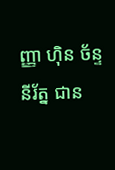ញ្ញា ហ៊ិន ច័ន្ទនីរ័ត្ន ជាន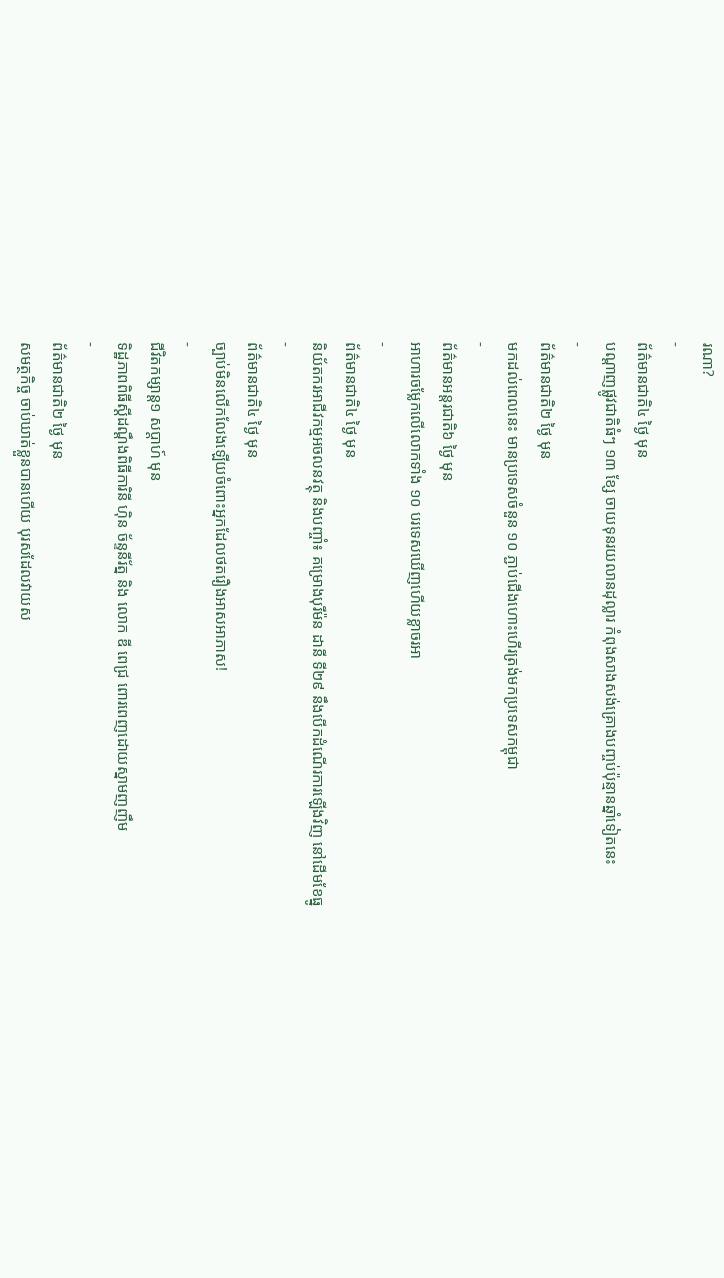រណា?
-
ព័ត៌មានជាតិ៤ ថ្ងៃ មុន
បណ្តាញផ្លូវជាតិធំៗ ១៣ ខ្សែ ចាយទុនរយលានដុល្លារ កំពុងសាងសង់គ្រោងបញ្ចប់ប៉ុន្មានឆ្នាំទៀតនេះ
-
ព័ត៌មានជាតិ២ ថ្ងៃ មុន
មកដល់ពេលនេះ មានប្រទេសចំនួន ១០ ភ្ជាប់ជើងហោះហើរត្រង់មកប្រទេសកម្ពុជា
-
ព័ត៌មានអន្ដរជាតិ៦ ថ្ងៃ មុន
អាហារចម្លែកលើលោកទាំង ១០ បរទេសឃើញហើយខ្លាចរអា
-
ព័ត៌មានជាតិ៤ ថ្ងៃ មុន
និយ័តករអាជីវកម្មអចលនវត្ថុ និងបញ្ចាំ៖ គម្រោងបុរីម៉ន ដានី ទី២៩ នឹងបើកដំណើរការឡើងវិញ នៅដើមខែធ្នូ
-
ព័ត៌មានជាតិ៤ ថ្ងៃ មុន
ច្បាប់មិនលើកលែងឡើយចំពោះអ្នកដែលថតរឿងអាសអាភាស!
-
ជីវិតកម្សាន្ដ១ សប្តាហ៍ មុន
ទិដ្ឋភាពពិធីស្ដីដណ្ដឹងពិធីការិនី ហ៊ិន ច័ន្ទនីរ័ត្ន និង លោក ឌី ពេជ្រ ពោរពេញដោយស្នាមញញឹម
-
ព័ត៌មានជាតិ២ ថ្ងៃ មុន
សមត្ថកិច្ច ចាប់ឃាត់ខ្លួនបានហើយ បុរសដែលវាយស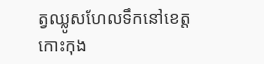ត្វឈ្លូសហែលទឹកនៅខេត្តកោះកុង